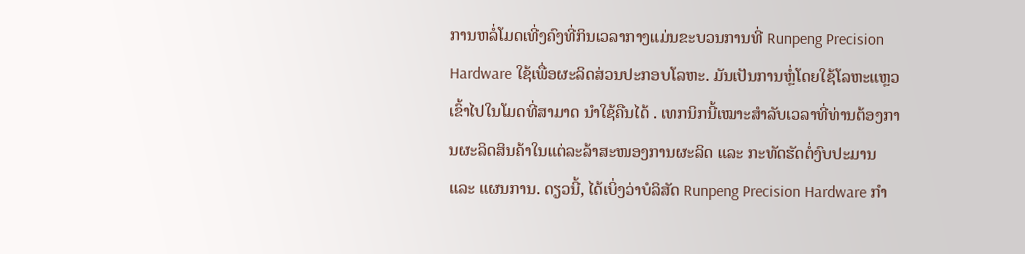ການຫລໍ່ໂມດເທີ່ງຄົງທີ່ກິນເວລາກາງແມ່ນຂະບວນການທີ່ Runpeng Precision Hardware ໃຊ້ເພື່ອຜະລິດສ່ວນປະກອບໂລຫະ. ມັນເປັນການຫຼໍ່ໂດຍໃຊ້ໂລຫະແຫຼວເຂົ້າໄປໃນໂມດທີ່ສາມາດ ນຳໃຊ້ຄືນໄດ້ . ເທກນິກນີ້ເໝາະສຳລັບເວລາທີ່ທ່ານຕ້ອງການຜະລິດສິນຄ້າໃນແຕ່ລະລ້າສະໜອງການຜະລິດ ແລະ ກະທັດຮັດຕໍ່ງົບປະມານ ແລະ ແຜນການ. ດຽວນີ້, ໄດ້ເບິ່ງວ່າບໍລິສັດ Runpeng Precision Hardware ກຳ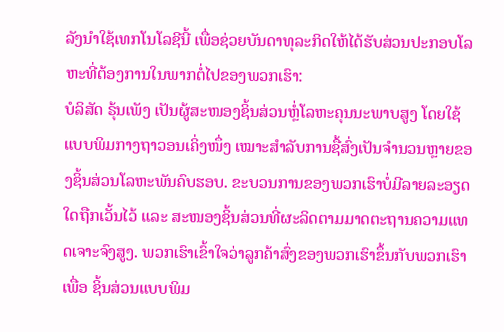ລັງນຳໃຊ້ເທກໂນໂລຊີນີ້ ເພື່ອຊ່ວຍບັນດາທຸລະກິດໃຫ້ໄດ້ຮັບສ່ວນປະກອບໂລຫະທີ່ຕ້ອງການໃນພາກຕໍ່ໄປຂອງພວກເຮົາ:
ບໍລິສັດ ຣຸ້ນເພັງ ເປັນຜູ້ສະໜອງຊິ້ນສ່ວນຫຼໍ່ໂລຫະຄຸນນະພາບສູງ ໂດຍໃຊ້ແບບພິມກາງຖາວອນເຄິ່ງໜຶ່ງ ເໝາະສຳລັບການຊື້ສົ່ງເປັນຈຳນວນຫຼາຍຂອງຊິ້ນສ່ວນໂລຫະພັນຄົບຮອບ. ຂະບວນການຂອງພວກເຮົາບໍ່ມີລາຍລະອຽດໃດຖືກເວັ້ນໄວ້ ແລະ ສະໜອງຊິ້ນສ່ວນທີ່ຜະລິດຕາມມາດຕະຖານຄວາມແທດເຈາະຈົງສູງ. ພວກເຮົາເຂົ້າໃຈວ່າລູກຄ້າສົ່ງຂອງພວກເຮົາຂຶ້ນກັບພວກເຮົາເພື່ອ ຊິ້ນສ່ວນແບບພິມ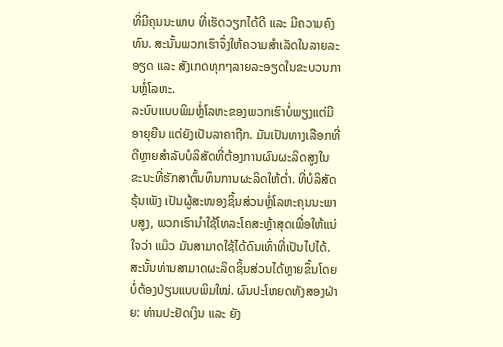ທີ່ມີຄຸນນະພາບ ທີ່ເຮັດວຽກໄດ້ດີ ແລະ ມີຄວາມຄົງທົນ. ສະນັ້ນພວກເຮົາຈຶ່ງໃຫ້ຄວາມສຳເລັດໃນລາຍລະອຽດ ແລະ ສັງເກດທຸກໆລາຍລະອຽດໃນຂະບວນການຫຼໍ່ໂລຫະ.
ລະບົບແບບພິມຫຼໍ່ໂລຫະຂອງພວກເຮົາບໍ່ພຽງແຕ່ມີອາຍຸຍືນ ແຕ່ຍັງເປັນລາຄາຖືກ. ມັນເປັນທາງເລືອກທີ່ດີຫຼາຍສຳລັບບໍລິສັດທີ່ຕ້ອງການຜົນຜະລິດສູງໃນຂະນະທີ່ຮັກສາຕົ້ນທຶນການຜະລິດໃຫ້ຕ່ຳ. ທີ່ບໍລິສັດ ຣຸ້ນເພັງ ເປັນຜູ້ສະໜອງຊິ້ນສ່ວນຫຼໍ່ໂລຫະຄຸນນະພາບສູງ, ພວກເຮົານຳໃຊ້ໂທລະໂຄສະຫຼ້າສຸດເພື່ອໃຫ້ແນ່ໃຈວ່າ ແມ໊ວ ມັນສາມາດໃຊ້ໄດ້ດົນເທົ່າທີ່ເປັນໄປໄດ້. ສະນັ້ນທ່ານສາມາດຜະລິດຊິ້ນສ່ວນໄດ້ຫຼາຍຂຶ້ນໂດຍບໍ່ຕ້ອງປ່ຽນແບບພິມໃໝ່. ຜົນປະໂຫຍດທັງສອງຝ່າຍ: ທ່ານປະຢັດເງິນ ແລະ ຍັງ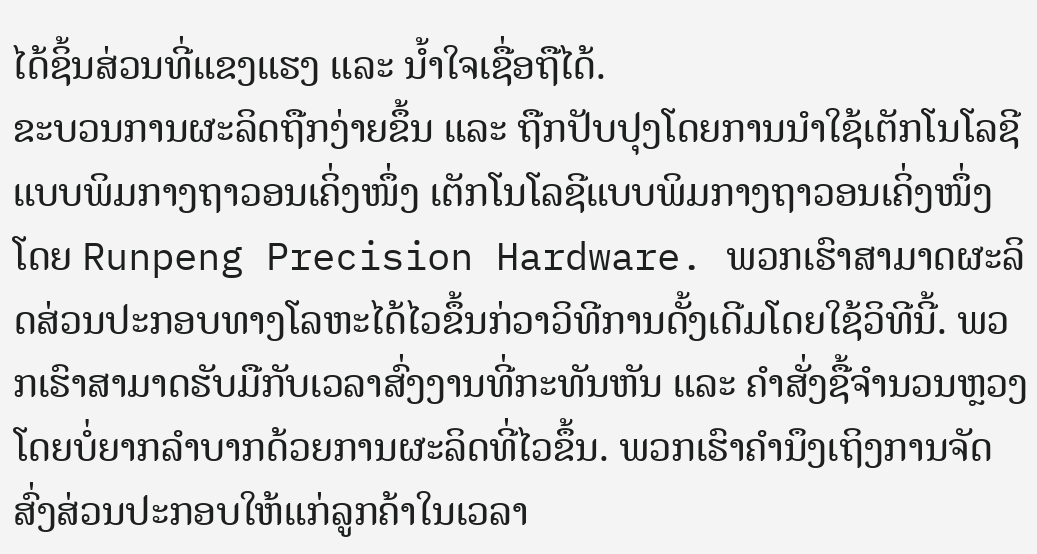ໄດ້ຊິ້ນສ່ວນທີ່ແຂງແຮງ ແລະ ນ້ຳໃຈເຊື່ອຖືໄດ້.
ຂະບວນການຜະລິດຖືກງ່າຍຂຶ້ນ ແລະ ຖືກປັບປຸງໂດຍການນຳໃຊ້ເຕັກໂນໂລຊີແບບພິມກາງຖາວອນເຄິ່ງໜຶ່ງ ເຕັກໂນໂລຊີແບບພິມກາງຖາວອນເຄິ່ງໜຶ່ງ ໂດຍ Runpeng Precision Hardware. ພວກເຮົາສາມາດຜະລິດສ່ວນປະກອບທາງໂລຫະໄດ້ໄວຂຶ້ນກ່ວາວິທີການດັ້ງເດີມໂດຍໃຊ້ວິທີນີ້. ພວກເຮົາສາມາດຮັບມືກັບເວລາສົ່ງງານທີ່ກະທັນຫັນ ແລະ ຄຳສັ່ງຊື້ຈຳນວນຫຼວງໂດຍບໍ່ຍາກລຳບາກດ້ວຍການຜະລິດທີ່ໄວຂຶ້ນ. ພວກເຮົາຄຳນຶງເຖິງການຈັດສົ່ງສ່ວນປະກອບໃຫ້ແກ່ລູກຄ້າໃນເວລາ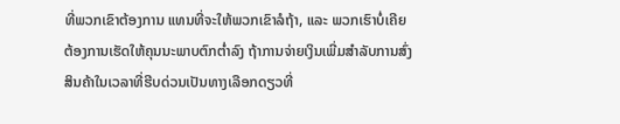ທີ່ພວກເຂົາຕ້ອງການ ແທນທີ່ຈະໃຫ້ພວກເຂົາລໍຖ້າ, ແລະ ພວກເຮົາບໍ່ເຄີຍຕ້ອງການເຮັດໃຫ້ຄຸນນະພາບຕົກຕໍ່າລົງ ຖ້າການຈ່າຍເງິນເພີ່ມສຳລັບການສົ່ງສິນຄ້າໃນເວລາທີ່ຮີບດ່ວນເປັນທາງເລືອກດຽວທີ່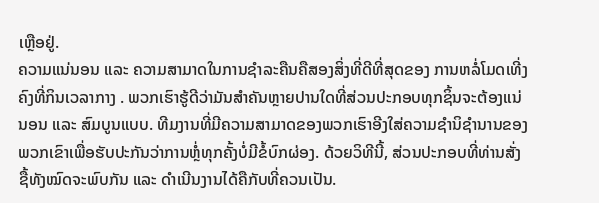ເຫຼືອຢູ່.
ຄວາມແນ່ນອນ ແລະ ຄວາມສາມາດໃນການຊຳລະຄືນຄືສອງສິ່ງທີ່ດີທີ່ສຸດຂອງ ການຫລໍ່ໂມດເທີ່ງຄົງທີ່ກິນເວລາກາງ . ພວກເຮົາຮູ້ດີວ່າມັນສຳຄັນຫຼາຍປານໃດທີ່ສ່ວນປະກອບທຸກຊິ້ນຈະຕ້ອງແນ່ນອນ ແລະ ສົມບູນແບບ. ທີມງານທີ່ມີຄວາມສາມາດຂອງພວກເຮົາອີງໃສ່ຄວາມຊຳນິຊຳນານຂອງພວກເຂົາເພື່ອຮັບປະກັນວ່າການຫຼໍ່ທຸກຄັ້ງບໍ່ມີຂໍ້ບົກຜ່ອງ. ດ້ວຍວິທີນີ້, ສ່ວນປະກອບທີ່ທ່ານສັ່ງຊື້ທັງໝົດຈະພົບກັນ ແລະ ດຳເນີນງານໄດ້ຄືກັບທີ່ຄວນເປັນ.